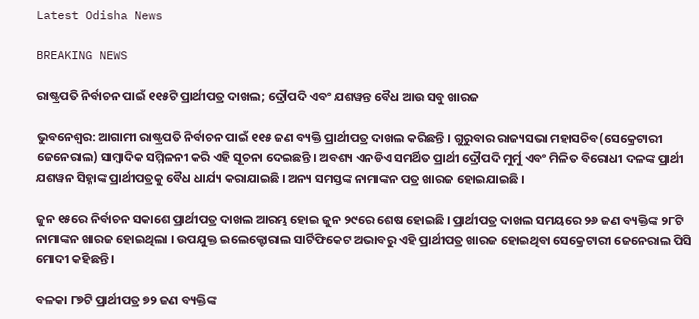Latest Odisha News

BREAKING NEWS

ରାଷ୍ଟ୍ରପତି ନିର୍ବାଚନ ପାଇଁ ୧୧୫ଟି ପ୍ରାର୍ଥୀପତ୍ର ଦାଖଲ; ଦ୍ରୌପଦି ଏବଂ ଯଶୱନ୍ତ ବୈଧ ଆଉ ସବୁ ଖାରଜ

ଭୁବନେଶ୍ୱର: ଆଗାମୀ ରାଷ୍ଟ୍ରପତି ନିର୍ବାଚନ ପାଇଁ ୧୧୫ ଜଣ ବ୍ୟକ୍ତି ପ୍ରାର୍ଥୀପତ୍ର ଦାଖଲ କରିଛନ୍ତି । ଗୁରୁବାର ରାଜ୍ୟସଭା ମହାସଚିବ(ସେକ୍ରେଟାରୀ ଜେନେରାଲ) ସାମ୍ବାଦିକ ସମ୍ମିଳନୀ କରି ଏହି ସୂଚନା ଦେଇଛନ୍ତି । ଅବଶ୍ୟ ଏନଡିଏ ସମର୍ଥିତ ପ୍ରାର୍ଥୀ ଦ୍ରୌପଦି ମୁର୍ମୁ ଏବଂ ମିଳିତ ବିରୋଧୀ ଦଳଙ୍କ ପ୍ରାର୍ଥୀ ଯଶୱନ ସିହ୍ନାଙ୍କ ପ୍ରାର୍ଥୀପତ୍ରକୁ ବୈଧ ଧାର୍ଯ୍ୟ କରାଯାଇଛି । ଅନ୍ୟ ସମସ୍ତଙ୍କ ନାମାଙ୍କନ ପତ୍ର ଖାରଜ ହୋଇଯାଇଛି ।

ଜୁନ ୧୫ରେ ନିର୍ବାଚନ ସକାଶେ ପ୍ରାର୍ଥୀପତ୍ର ଦାଖଲ ଆରମ୍ଭ ହୋଇ ଜୁନ ୨୯ରେ ଶେଷ ହୋଇଛି । ପ୍ରାର୍ଥୀପତ୍ର ଦାଖଲ ସମୟରେ ୨୬ ଜଣ ବ୍ୟକ୍ତିଙ୍କ ୨୮ଟି ନାମାଙ୍କନ ଖାରଜ ହୋଇଥିଲା । ଉପଯୁକ୍ତ ଇଲେକ୍ଟୋରାଲ ସାର୍ଟିଫିକେଟ ଅଭାବରୁ ଏହି ପ୍ରାର୍ଥୀପତ୍ର ଖାରଜ ହୋଇଥିବା ସେକ୍ରେଟାରୀ ଜେନେରାଲ ପିସି ମୋଦୀ କହିଛନ୍ତି ।

ବଳକା ୮୭ଟି ପ୍ରାର୍ଥୀପତ୍ର ୭୨ ଜଣ ବ୍ୟକ୍ତିଙ୍କ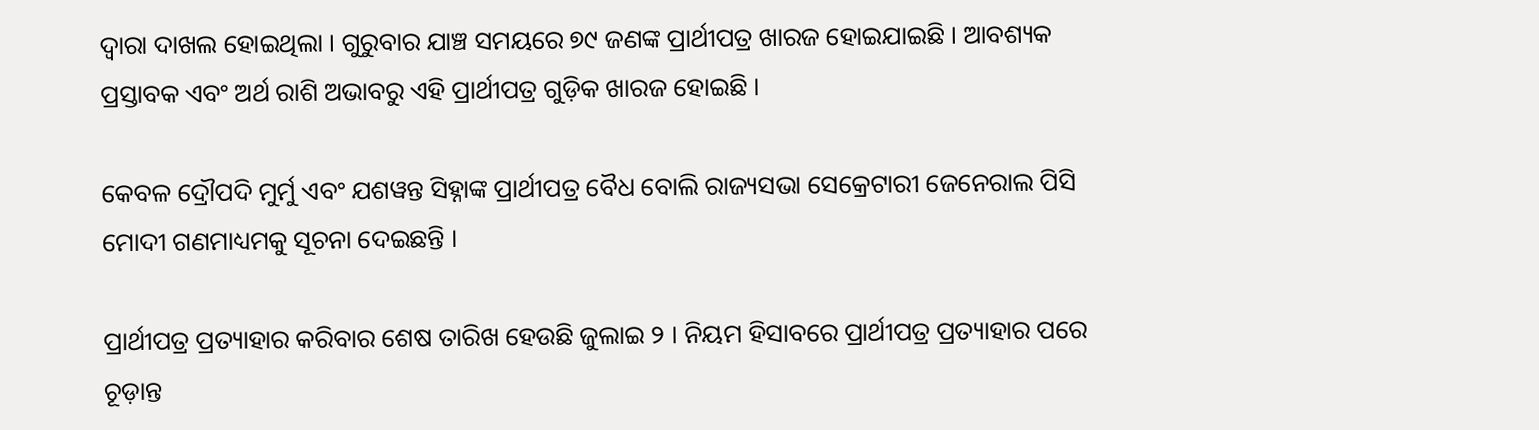ଦ୍ୱାରା ଦାଖଲ ହୋଇଥିଲା । ଗୁରୁବାର ଯାଞ୍ଚ ସମୟରେ ୭୯ ଜଣଙ୍କ ପ୍ରାର୍ଥୀପତ୍ର ଖାରଜ ହୋଇଯାଇଛି । ଆବଶ୍ୟକ ପ୍ରସ୍ତାବକ ଏବଂ ଅର୍ଥ ରାଶି ଅଭାବରୁ ଏହି ପ୍ରାର୍ଥୀପତ୍ର ଗୁଡ଼ିକ ଖାରଜ ହୋଇଛି ।

କେବଳ ଦ୍ରୌପଦି ମୁର୍ମୁ ଏବଂ ଯଶୱନ୍ତ ସିହ୍ନାଙ୍କ ପ୍ରାର୍ଥୀପତ୍ର ବୈଧ ବୋଲି ରାଜ୍ୟସଭା ସେକ୍ରେଟାରୀ ଜେନେରାଲ ପିସି ମୋଦୀ ଗଣମାଧ୍ୟମକୁ ସୂଚନା ଦେଇଛନ୍ତି ।

ପ୍ରାର୍ଥୀପତ୍ର ପ୍ରତ୍ୟାହାର କରିବାର ଶେଷ ତାରିଖ ହେଉଛି ଜୁଲାଇ ୨ । ନିୟମ ହିସାବରେ ପ୍ରାର୍ଥୀପତ୍ର ପ୍ରତ୍ୟାହାର ପରେ ଚୂଡ଼ାନ୍ତ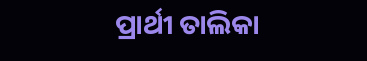ପ୍ରାର୍ଥୀ ତାଲିକା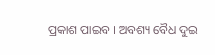ପ୍ରକାଶ ପାଇବ । ଅବଶ୍ୟ ବୈଧ ଦୁଇ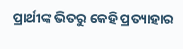ପ୍ରାର୍ଥୀଙ୍କ ଭିତରୁ କେହି ପ୍ରତ୍ୟାହାର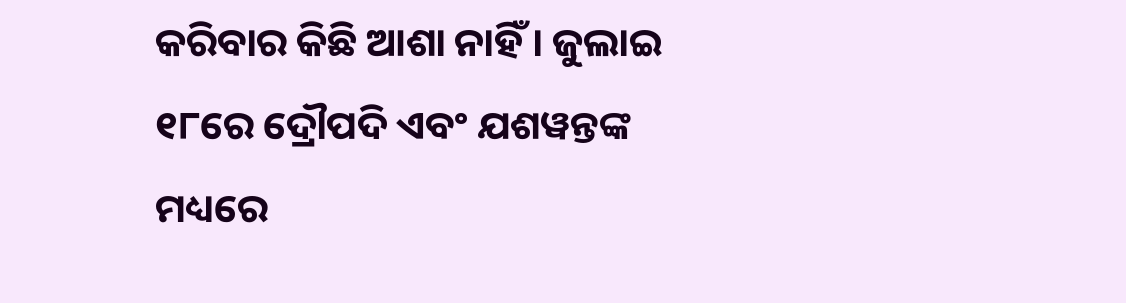କରିବାର କିଛି ଆଶା ନାହିଁ । ଜୁଲାଇ ୧୮ରେ ଦ୍ରୌପଦି ଏବଂ ଯଶୱନ୍ତଙ୍କ ମଧ୍ୟରେ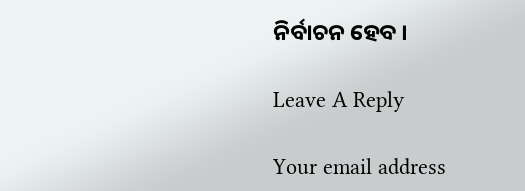ନିର୍ବାଚନ ହେବ ।

Leave A Reply

Your email address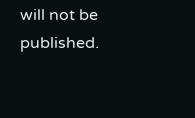will not be published.